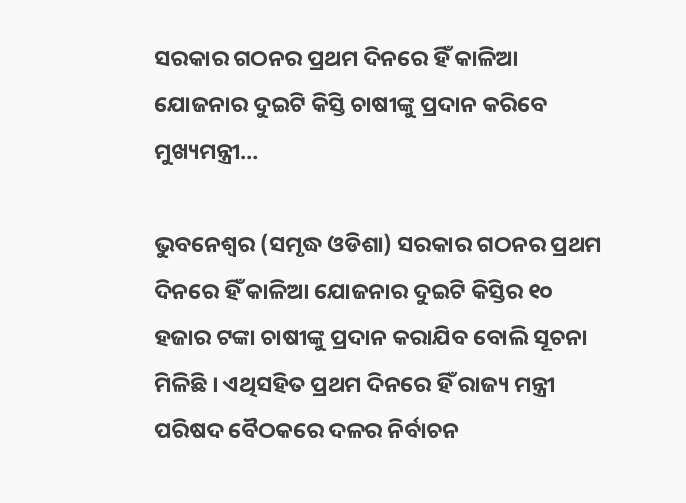ସରକାର ଗଠନର ପ୍ରଥମ ଦିନରେ ହିଁ କାଳିଆ ଯୋଜନାର ଦୁଇଟି କିସ୍ତି ଚାଷୀଙ୍କୁ ପ୍ରଦାନ କରିବେ ମୁଖ୍ୟମନ୍ତ୍ରୀ…

ଭୁବନେଶ୍ୱର (ସମୃଦ୍ଧ ଓଡିଶା) ସରକାର ଗଠନର ପ୍ରଥମ ଦିନରେ ହିଁ କାଳିଆ ଯୋଜନାର ଦୁଇଟି କିସ୍ତିର ୧୦ ହଜାର ଟଙ୍କା ଚାଷୀଙ୍କୁ ପ୍ରଦାନ କରାଯିବ ବୋଲି ସୂଚନା ମିଳିଛି । ଏଥିସହିତ ପ୍ରଥମ ଦିନରେ ହିଁ ରାଜ୍ୟ ମନ୍ତ୍ରୀ ପରିଷଦ ବୈଠକରେ ଦଳର ନିର୍ବାଚନ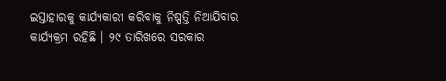ଇସ୍ତାହାରକୁ କାର୍ଯ୍ୟକାରୀ କରିବାକୁ ନିଷ୍ପତ୍ତି ନିଆଯିବାର କାର୍ଯ୍ୟକ୍ରମ ରହିଛି । ୨୯ ତାରିଖରେ ସରକାର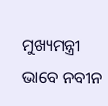ମୁଖ୍ୟମନ୍ତ୍ରୀ ଭାବେ ନବୀନ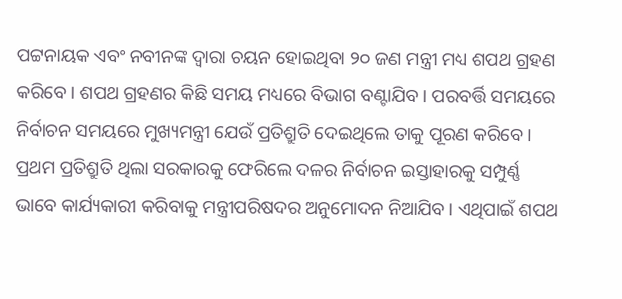ପଟ୍ଟନାୟକ ଏବଂ ନବୀନଙ୍କ ଦ୍ୱାରା ଚୟନ ହୋଇଥିବା ୨୦ ଜଣ ମନ୍ତ୍ରୀ ମଧ୍ୟ ଶପଥ ଗ୍ରହଣ କରିବେ । ଶପଥ ଗ୍ରହଣର କିଛି ସମୟ ମଧ୍ୟରେ ବିଭାଗ ବଣ୍ଟାଯିବ । ପରବର୍ତ୍ତି ସମୟରେ ନିର୍ବାଚନ ସମୟରେ ମୁଖ୍ୟମନ୍ତ୍ରୀ ଯେଉଁ ପ୍ରତିଶ୍ରୁତି ଦେଇଥିଲେ ତାକୁ ପୂରଣ କରିବେ । ପ୍ରଥମ ପ୍ରତିଶ୍ରୁତି ଥିଲା ସରକାରକୁ ଫେରିଲେ ଦଳର ନିର୍ବାଚନ ଇସ୍ତାହାରକୁ ସମ୍ପୁର୍ଣ୍ଣ ଭାବେ କାର୍ଯ୍ୟକାରୀ କରିବାକୁ ମନ୍ତ୍ରୀପରିଷଦର ଅନୁମୋଦନ ନିଆଯିବ । ଏଥିପାଇଁ ଶପଥ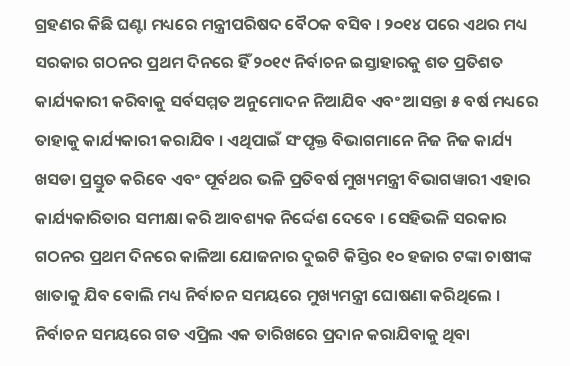ଗ୍ରହଣର କିଛି ଘଣ୍ଟା ମଧ୍ୟରେ ମନ୍ତ୍ରୀପରିଷଦ ବୈଠକ ବସିବ । ୨୦୧୪ ପରେ ଏଥର ମଧ୍ୟ ସରକାର ଗଠନର ପ୍ରଥମ ଦିନରେ ହିଁ ୨୦୧୯ ନିର୍ବାଚନ ଇସ୍ତାହାରକୁ ଶତ ପ୍ରତିଶତ କାର୍ଯ୍ୟକାରୀ କରିବାକୁ ସର୍ବସମ୍ମତ ଅନୁମୋଦନ ନିଆଯିବ ଏବଂ ଆସନ୍ତା ୫ ବର୍ଷ ମଧ୍ୟରେ ତାହାକୁ କାର୍ଯ୍ୟକାରୀ କରାଯିବ । ଏଥିପାଇଁ ସଂପୃକ୍ତ ବିଭାଗମାନେ ନିଜ ନିଜ କାର୍ଯ୍ୟ ଖସଡା ପ୍ରସ୍ତୁତ କରିବେ ଏବଂ ପୂର୍ବଥର ଭଳି ପ୍ରତିବର୍ଷ ମୁଖ୍ୟମନ୍ତ୍ରୀ ବିଭାଗୱାରୀ ଏହାର କାର୍ଯ୍ୟକାରିତାର ସମୀକ୍ଷା କରି ଆବଶ୍ୟକ ନିର୍ଦ୍ଦେଶ ଦେବେ । ସେହିଭଳି ସରକାର ଗଠନର ପ୍ରଥମ ଦିନରେ କାଳିଆ ଯୋଜନାର ଦୁଇଟି କିସ୍ତିର ୧୦ ହଜାର ଟଙ୍କା ଚାଷୀଙ୍କ ଖାତାକୁ ଯିବ ବୋଲି ମଧ୍ୟ ନିର୍ବାଚନ ସମୟରେ ମୁଖ୍ୟମନ୍ତ୍ରୀ ଘୋଷଣା କରିଥିଲେ । ନିର୍ବାଚନ ସମୟରେ ଗତ ଏପ୍ରିଲ ଏକ ତାରିଖରେ ପ୍ରଦାନ କରାଯିବାକୁ ଥିବା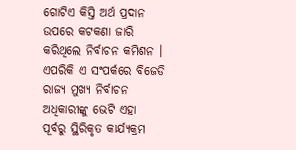ଗୋଟିଏ କିସ୍ତି ଅର୍ଥ ପ୍ରଦାନ ଉପରେ କଟକଣା ଜାରି କରିଥିଲେ ନିର୍ବାଚନ କମିଶନ । ଏପରିକି ଏ ସଂପର୍କରେ ବିଜେଡି ରାଜ୍ୟ ମୁଖ୍ୟ ନିର୍ବାଚନ ଅଧିକାରୀଙ୍କୁ ଭେଟି ଏହା ପୂର୍ବରୁ ସ୍ଥିରିକୃତ କାର୍ଯ୍ୟକ୍ରମ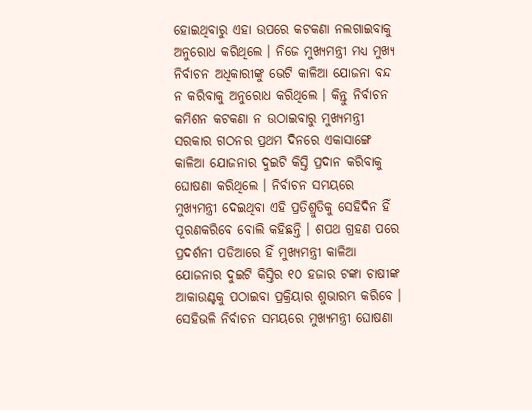ହୋଇଥିବାରୁ ଏହା ଉପରେ କଟକଣା ନଲଗାଇବାକୁ ଅନୁରୋଧ କରିଥିଲେ । ନିଜେ ମୁଖ୍ୟମନ୍ତ୍ରୀ ମଧ୍ୟ ମୁଖ୍ୟ ନିର୍ବାଚନ ଅଧିକାରୀଙ୍କୁ ଭେଟି କାଳିଆ ଯୋଜନା ବନ୍ଦ ନ କରିବାକୁ ଅନୁରୋଧ କରିଥିଲେ । କିନ୍ତୁ ନିର୍ବାଚନ କମିଶନ କଟକଣା ନ ଉଠାଇବାରୁ ମୁଖ୍ୟମନ୍ତ୍ରୀ ସରକାର ଗଠନର ପ୍ରଥମ ଦିନରେ ଏକାସାଙ୍ଗେ କାଳିଆ ଯୋଜନାର ଦୁଇଟି କିସ୍ତି ପ୍ରଦାନ କରିବାକୁ ଘୋଷଣା କରିଥିଲେ । ନିର୍ବାଚନ ସମୟରେ ମୁଖ୍ୟମନ୍ତ୍ରୀ ଦେଇଥିବା ଏହି ପ୍ରତିଶ୍ରୁତିକୁ ସେହିଦିନ ହିଁ ପୂରଣକରିବେ ବୋଲି କହିଛନ୍ତି । ଶପଥ ଗ୍ରହଣ ପରେ ପ୍ରଦର୍ଶନୀ ପଡିଆରେ ହିଁ ମୁଖ୍ୟମନ୍ତ୍ରୀ କାଳିଆ ଯୋଜନାର ଦୁଇଟି କିସ୍ତିର ୧୦ ହଜାର ଟଙ୍କା ଚାଷୀଙ୍କ ଆକାଉଣ୍ଟକୁ ପଠାଇବା ପ୍ରକ୍ରିୟାର ଶୁଭାରମ୍ଭ କରିବେ । ସେହିଭଳି ନିର୍ବାଚନ ସମୟରେ ମୁଖ୍ୟମନ୍ତ୍ରୀ ଘୋଷଣା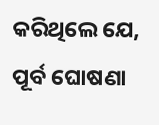କରିଥିଲେ ଯେ, ପୂର୍ବ ଘୋଷଣା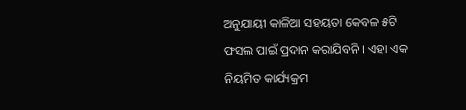ଅନୁଯାୟୀ କାଳିଆ ସହୟତା କେବଳ ୫ଟି ଫସଲ ପାଇଁ ପ୍ରଦାନ କରାଯିବନି । ଏହା ଏକ ନିୟମିତ କାର୍ଯ୍ୟକ୍ରମ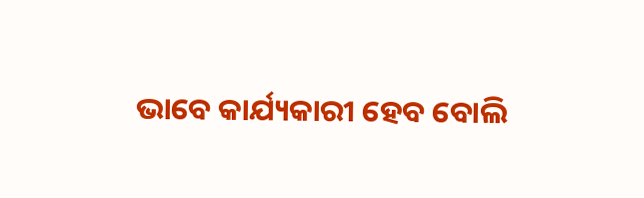ଭାବେ କାର୍ଯ୍ୟକାରୀ ହେବ ବୋଲି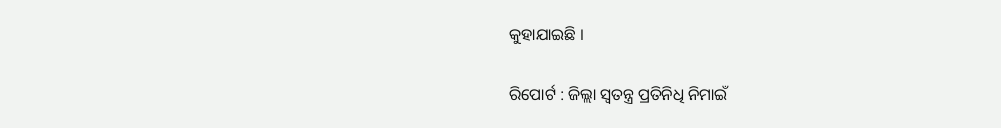କୁହାଯାଇଛି ।

ରିପୋର୍ଟ : ଜିଲ୍ଲା ସ୍ୱତନ୍ତ୍ର ପ୍ରତିନିଧି ନିମାଇଁ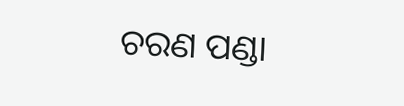ଚରଣ ପଣ୍ଡା